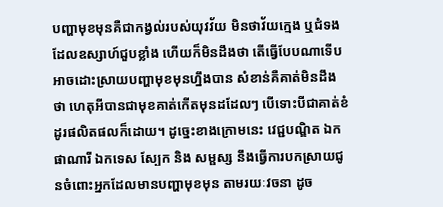បញ្ហាមុខមុនគឺជាកង្វល់របស់យុវវ័យ មិនថាវ័យក្មេង ឬជំទង ដែលឧស្សាហ៍ជួបខ្លាំង ហើយក៏មិនដឹងថា តើធ្វើបែបណាទើបអាចដោះស្រាយបញ្ហាមុខមុនហ្នឹងបាន សំខាន់គឺគាត់មិនដឹងថា ហេតុអីបានជាមុខគាត់កើតមុនដដែលៗ បើទោះបីជាគាត់ខំដូរផលិតផលក៏ដោយ។ ដូច្នេះខាងក្រោមនេះ វេជ្ជបណ្ឌិត ឯក ផាណារី ឯកទេស ស្បែក និង សម្ផស្ស នឹងធ្វើការបកស្រាយជូនចំពោះអ្នកដែលមានបញ្ហាមុខមុន តាមរយៈវចនា ដូច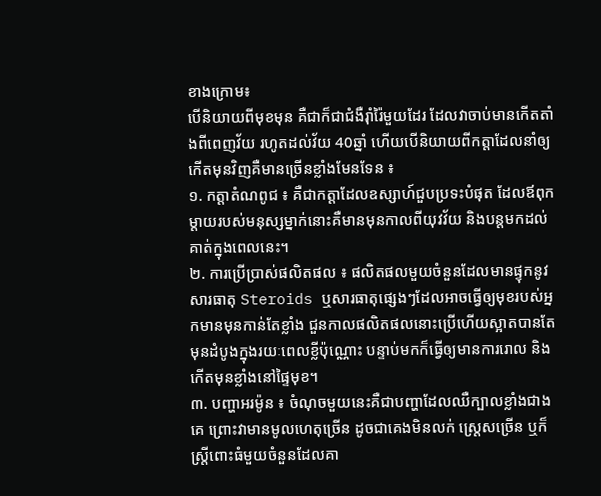ខាងក្រោម៖
បើនិយាយពីមុខមុន គឺជាក៏ជាជំងឺរ៉ាំរ៉ៃមួយដែរ ដែលវាចាប់មានកើតតាំងពីពេញវ័យ រហូតដល់វ័យ 40ឆ្នាំ ហើយបើនិយាយពីកត្តាដែលនាំឲ្យកើតមុនវិញគឺមានច្រើនខ្លាំងមែនទែន ៖
១. កត្តាតំណពូជ ៖ គឺជាកត្តាដែលឧស្សាហ៍ជួបប្រទះបំផុត ដែលឪពុកម្តាយរបស់មនុស្សម្នាក់នោះគឺមានមុនកាលពីយុវវ័យ និងបន្តមកដល់គាត់ក្នុងពេលនេះ។
២. ការប្រើប្រាស់ផលិតផល ៖ ផលិតផលមួយចំនួនដែលមានផ្ទុកនូវសារធាតុ Steroids ឬសារធាតុផ្សេងៗដែលអាចធ្វើឲ្យមុខរបស់អ្នកមានមុនកាន់តែខ្លាំង ជួនកាលផលិតផលនោះប្រើហើយស្អាតបានតែមុនដំបូងក្នុងរយៈពេលខ្លីប៉ុណ្ណោះ បន្ទាប់មកក៏ធ្វើឲ្យមានការរោល និងកើតមុនខ្លាំងនៅផ្ទៃមុខ។
៣. បញ្ហាអរម៉ូន ៖ ចំណុចមួយនេះគឺជាបញ្ហាដែលឈឺក្បាលខ្លាំងជាងគេ ព្រោះវាមានមូលហេតុច្រើន ដូចជាគេងមិនលក់ ស្ត្រេសច្រើន ឬក៏ស្រ្តីពោះធំមួយចំនួនដែលគា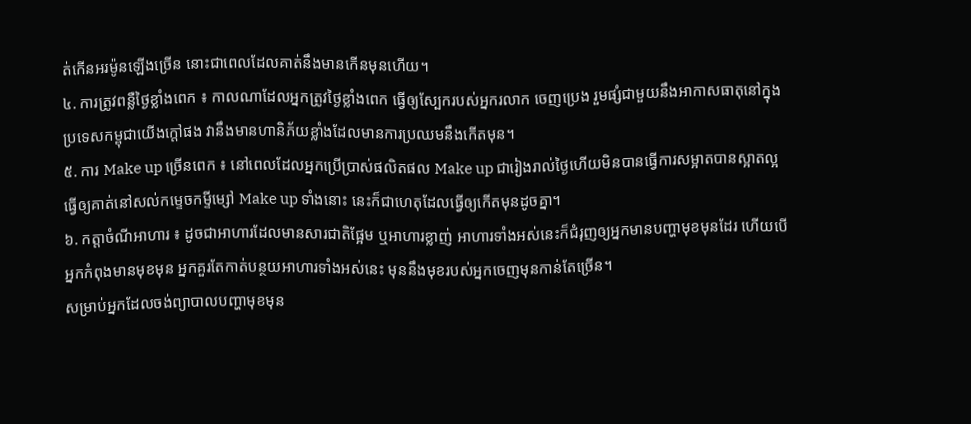ត់កើនអរម៉ូនឡើងច្រើន នោះជាពេលដែលគាត់នឹងមានកើនមុនហើយ។
៤. ការត្រូវពន្លឺថ្ងៃខ្លាំងពេក ៖ កាលណាដែលអ្នកត្រូវថ្ងៃខ្លាំងពេក ធ្វើឲ្យស្បែករបស់អ្នករលាក ចេញប្រេង រួមផ្សំជាមួយនឹងអាកាសធាតុនៅក្នុងប្រទេសកម្ពុជាយើងក្តៅផង វានឹងមានហានិភ័យខ្លាំងដែលមានការប្រឈមនឹងកើតមុន។
៥. ការ Make up ច្រើនពេក ៖ នៅពេលដែលអ្នកប្រើប្រាស់ផលិតផល Make up ជារៀងរាល់ថ្ងៃហើយមិនបានធ្វើការសម្អាតបានស្អាតល្អ ធ្វើឲ្យគាត់នៅសល់កម្ទេចកម្ទីម្សៅ Make up ទាំងនោះ នេះក៏ជាហេតុដែលធ្វើឲ្យកើតមុនដូចគ្នា។
៦. កត្តាចំណីអាហារ ៖ ដូចជាអាហារដែលមានសារជាតិផ្អែម ឬអាហារខ្លាញ់ អាហារទាំងអស់នេះក៏ជំរុញឲ្យអ្នកមានបញ្ហាមុខមុនដែរ ហើយបើអ្នកកំពុងមានមុខមុន អ្នកគួរតែកាត់បន្ថយអាហារទាំងអស់នេះ មុននឹងមុខរបស់អ្នកចេញមុនកាន់តែច្រើន។
សម្រាប់អ្នកដែលចង់ព្យាបាលបញ្ហាមុខមុន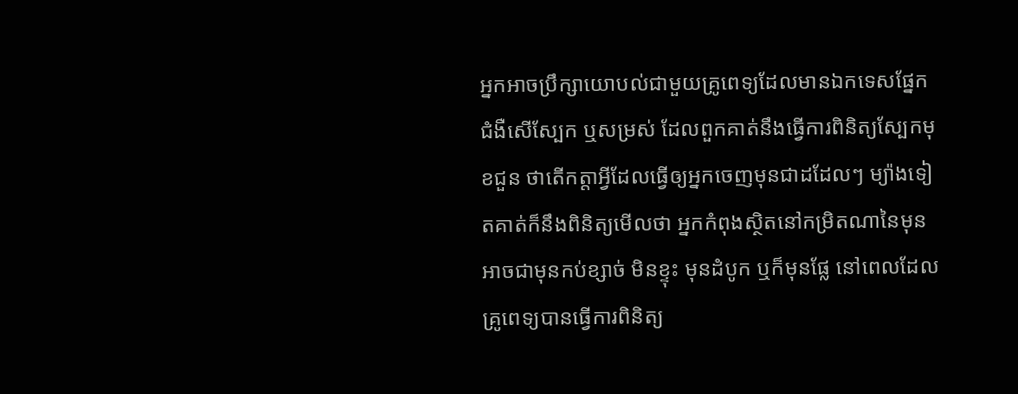អ្នកអាចប្រឹក្សាយោបល់ជាមួយគ្រូពេទ្យដែលមានឯកទេសផ្នែក ជំងឺសើស្បែក ឬសម្រស់ ដែលពួកគាត់នឹងធ្វើការពិនិត្យស្បែកមុខជួន ថាតើកត្តាអ្វីដែលធ្វើឲ្យអ្នកចេញមុនជាដដែលៗ ម្យ៉ាងទៀតគាត់ក៏នឹងពិនិត្យមើលថា អ្នកកំពុងស្ថិតនៅកម្រិតណានៃមុន អាចជាមុនកប់ខ្សាច់ មិនខ្ទុះ មុនដំបូក ឬក៏មុនផ្លែ នៅពេលដែលគ្រូពេទ្យបានធ្វើការពិនិត្យ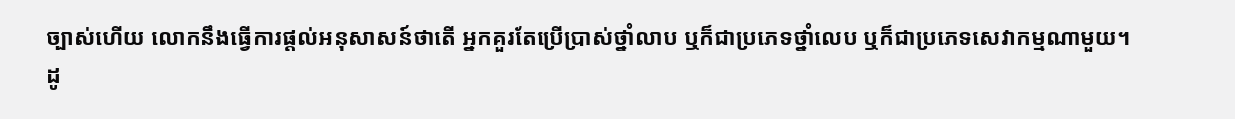ច្បាស់ហើយ លោកនឹងធ្វើការផ្តល់អនុសាសន៍ថាតើ អ្នកគួរតែប្រើប្រាស់ថ្នាំលាប ឬក៏ជាប្រភេទថ្នាំលេប ឬក៏ជាប្រភេទសេវាកម្មណាមួយ។
ដូ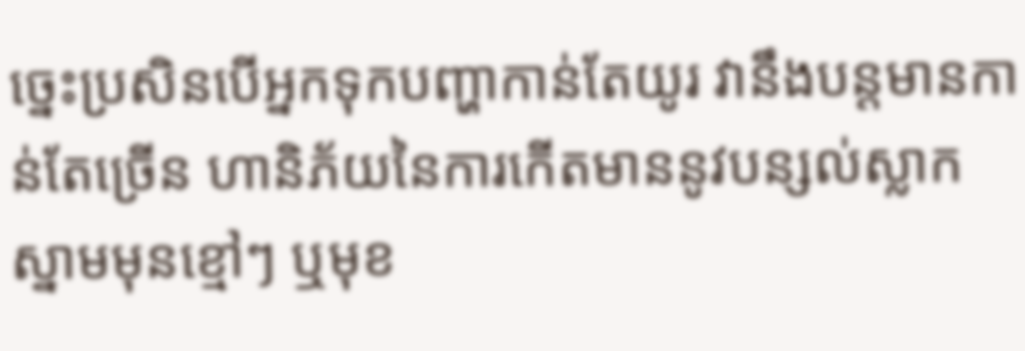ច្នេះប្រសិនបើអ្នកទុកបញ្ហាកាន់តែយូរ វានឹងបន្តមានកាន់តែច្រើន ហានិភ័យនៃការកើតមាននូវបន្សល់ស្លាកស្នាមមុនខ្មៅៗ ឬមុខ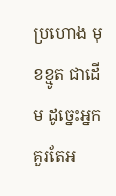ប្រហោង មុខខ្មូត ជាដើម ដូច្នេះអ្នកគួរតែអ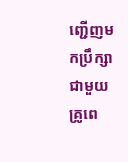ញ្ជើញមកប្រឹក្សាជាមួយគ្រូពេ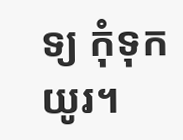ទ្យ កុំទុកយូរ។